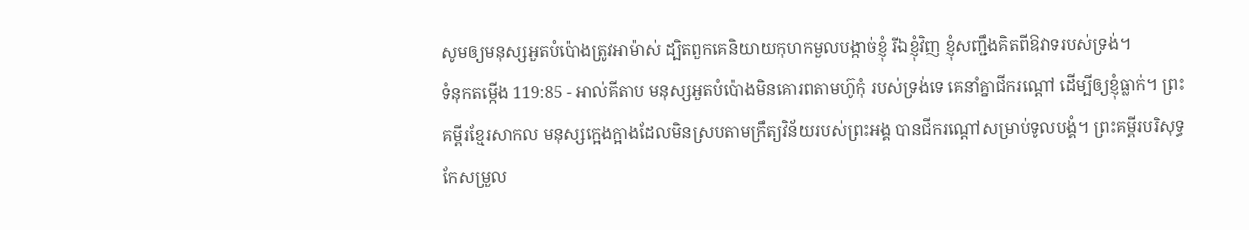សូមឲ្យមនុស្សអួតបំប៉ោងត្រូវអាម៉ាស់ ដ្បិតពួកគេនិយាយកុហកមួលបង្កាច់ខ្ញុំ រីឯខ្ញុំវិញ ខ្ញុំសញ្ជឹងគិតពីឱវាទរបស់ទ្រង់។
ទំនុកតម្កើង 119:85 - អាល់គីតាប មនុស្សអួតបំប៉ោងមិនគោរពតាមហ៊ូកុំ របស់ទ្រង់ទេ គេនាំគ្នាជីករណ្ដៅ ដើម្បីឲ្យខ្ញុំធ្លាក់។ ព្រះគម្ពីរខ្មែរសាកល មនុស្សក្អេងក្អាងដែលមិនស្របតាមក្រឹត្យវិន័យរបស់ព្រះអង្គ បានជីករណ្ដៅសម្រាប់ទូលបង្គំ។ ព្រះគម្ពីរបរិសុទ្ធកែសម្រួល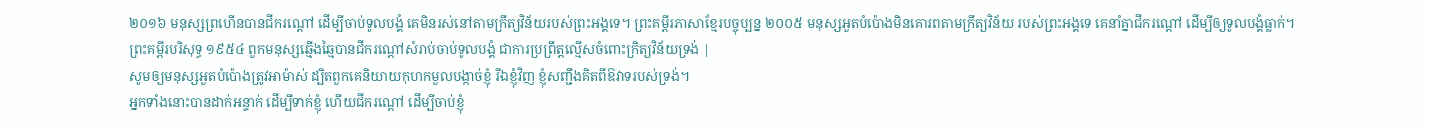២០១៦ មនុស្សព្រហើនបានជីករណ្តៅ ដើម្បីចាប់ទូលបង្គំ គេមិនរស់នៅតាមក្រឹត្យវិន័យរបស់ព្រះអង្គទេ។ ព្រះគម្ពីរភាសាខ្មែរបច្ចុប្បន្ន ២០០៥ មនុស្សអួតបំប៉ោងមិនគោរពតាមក្រឹត្យវិន័យ របស់ព្រះអង្គទេ គេនាំគ្នាជីករណ្ដៅ ដើម្បីឲ្យទូលបង្គំធ្លាក់។ ព្រះគម្ពីរបរិសុទ្ធ ១៩៥៤ ពួកមនុស្សឆ្មើងឆ្មៃបានជីករណ្តៅសំរាប់ចាប់ទូលបង្គំ ជាការប្រព្រឹត្តលើ្មសចំពោះក្រិត្យវិន័យទ្រង់ |
សូមឲ្យមនុស្សអួតបំប៉ោងត្រូវអាម៉ាស់ ដ្បិតពួកគេនិយាយកុហកមួលបង្កាច់ខ្ញុំ រីឯខ្ញុំវិញ ខ្ញុំសញ្ជឹងគិតពីឱវាទរបស់ទ្រង់។
អ្នកទាំងនោះបានដាក់អន្ទាក់ ដើម្បីទាក់ខ្ញុំ ហើយជីករណ្ដៅ ដើម្បីចាប់ខ្ញុំ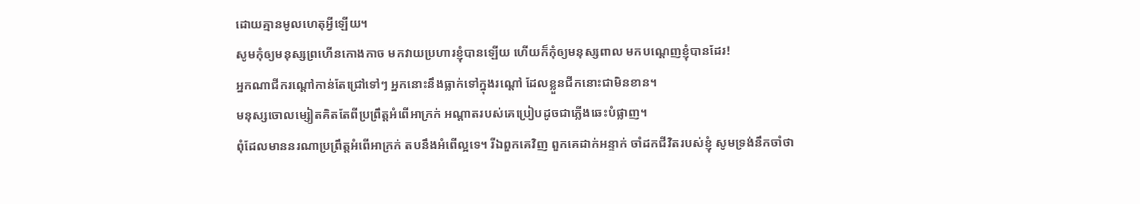ដោយគ្មានមូលហេតុអ្វីឡើយ។
សូមកុំឲ្យមនុស្សព្រហើនកោងកាច មកវាយប្រហារខ្ញុំបានឡើយ ហើយក៏កុំឲ្យមនុស្សពាល មកបណ្តេញខ្ញុំបានដែរ!
អ្នកណាជីករណ្ដៅកាន់តែជ្រៅទៅៗ អ្នកនោះនឹងធ្លាក់ទៅក្នុងរណ្ដៅ ដែលខ្លួនជីកនោះជាមិនខាន។
មនុស្សចោលម្សៀតគិតតែពីប្រព្រឹត្តអំពើអាក្រក់ អណ្ដាតរបស់គេប្រៀបដូចជាភ្លើងឆេះបំផ្លាញ។
ពុំដែលមាននរណាប្រព្រឹត្តអំពើអាក្រក់ តបនឹងអំពើល្អទេ។ រីឯពួកគេវិញ ពួកគេដាក់អន្ទាក់ ចាំដកជីវិតរបស់ខ្ញុំ សូមទ្រង់នឹកចាំថា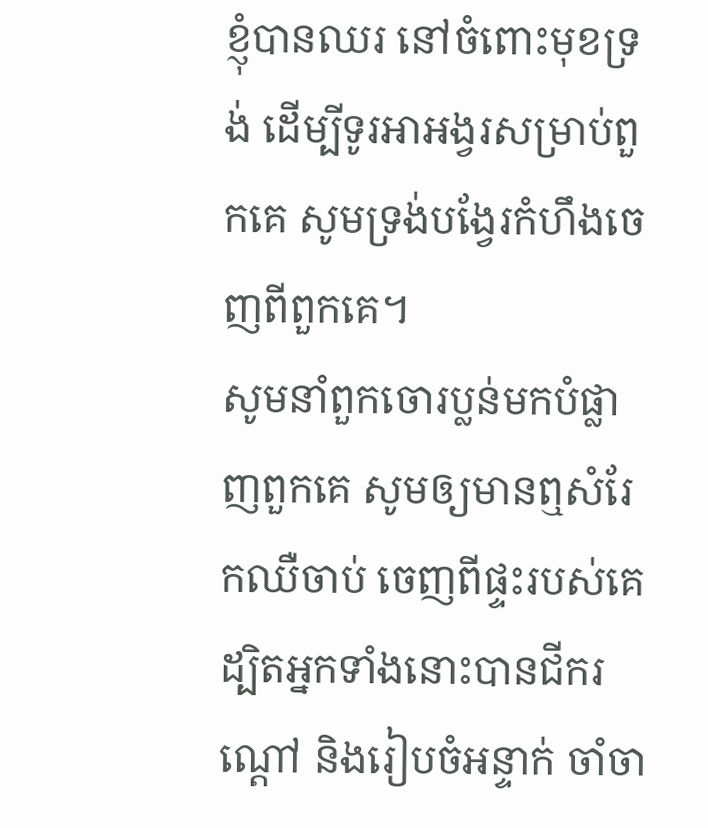ខ្ញុំបានឈរ នៅចំពោះមុខទ្រង់ ដើម្បីទូរអាអង្វរសម្រាប់ពួកគេ សូមទ្រង់បង្វែរកំហឹងចេញពីពួកគេ។
សូមនាំពួកចោរប្លន់មកបំផ្លាញពួកគេ សូមឲ្យមានឮសំរែកឈឺចាប់ ចេញពីផ្ទះរបស់គេ ដ្បិតអ្នកទាំងនោះបានជីករណ្ដៅ និងរៀបចំអន្ទាក់ ចាំចា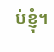ប់ខ្ញុំ។